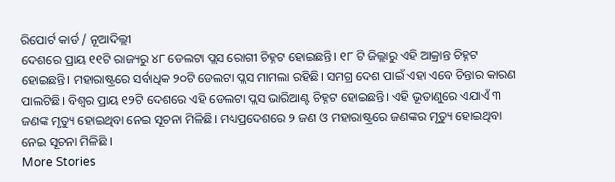ରିପୋର୍ଟ କାର୍ଡ / ନୂଆଦିଲ୍ଲୀ
ଦେଶରେ ପ୍ରାୟ ୧୧ଟି ରାଜ୍ୟରୁ ୪୮ ଡେଲଟା ପ୍ଲସ ରୋଗୀ ଚିହ୍ନଟ ହୋଇଛନ୍ତି। ୧୮ ଟି ଜିଲ୍ଲାରୁ ଏହି ଆକ୍ରାନ୍ତ ଚିହ୍ନଟ ହୋଇଛନ୍ତି। ମହାରାଷ୍ଟ୍ରରେ ସର୍ବାଧିକ ୨୦ଟି ଡେଲଟା ପ୍ଲସ ମାମଲା ରହିଛି। ସମଗ୍ର ଦେଶ ପାଇଁ ଏହା ଏବେ ଚିନ୍ତାର କାରଣ ପାଲଟିଛି। ବିଶ୍ୱର ପ୍ରାୟ ୧୨ଟି ଦେଶରେ ଏହି ଡେଲଟା ପ୍ଲସ ଭାରିଆଣ୍ଟ ଚିହ୍ନଟ ହୋଇଛନ୍ତି। ଏହି ଭୂତାଣୁରେ ଏଯାଏଁ ୩ ଜଣଙ୍କ ମୃତ୍ୟୁ ହୋଇଥିବା ନେଇ ସୂଚନା ମିଳିଛି। ମଧ୍ୟପ୍ରଦେଶରେ ୨ ଜଣ ଓ ମହାରାଷ୍ଟ୍ରରେ ଜଣଙ୍କର ମୃତ୍ୟୁ ହୋଇଥିବା ନେଇ ସୂଚନା ମିଳିଛି ।
More Stories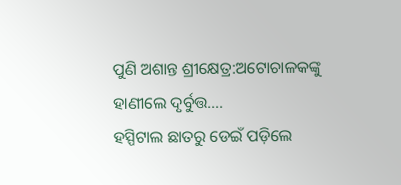ପୁଣି ଅଶାନ୍ତ ଶ୍ରୀକ୍ଷେତ୍ର:ଅଟୋଚାଳକଙ୍କୁ ହାଣୀଲେ ଦୃର୍ବୁତ୍ତ….
ହସ୍ପିଟାଲ ଛାତରୁ ଡେଇଁ ପଡ଼ିଲେ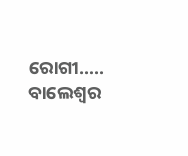ରୋଗୀ…..
ବାଲେଶ୍ୱର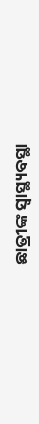ଛାତ୍ରୀଙ୍କ ସ୍ୱାସ୍ଥ୍ୟବସ୍ଥା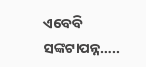ଏବେବି ସଙ୍କଟାପନ୍ନ…..